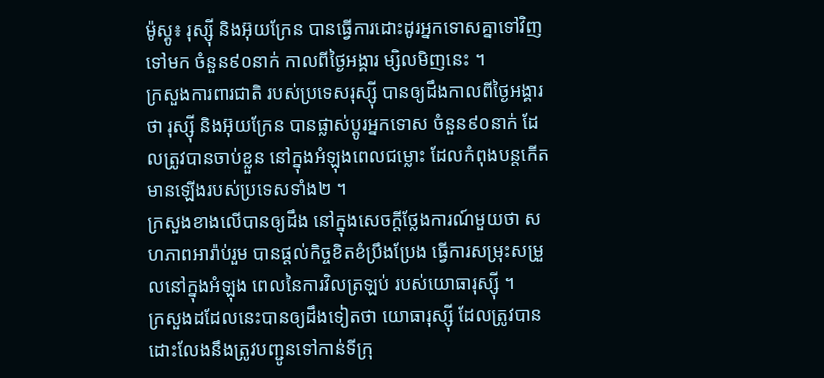ម៉ូស្គូ៖ រុស្ស៊ី និងអ៊ុយក្រែន បានធ្វើការដោះដូរអ្នកទោសគ្នាទៅវិញទៅមក ចំនួន៩០នាក់ កាលពីថ្ងៃអង្គារ ម្សិលមិញនេះ ។
ក្រសួងការពារជាតិ របស់ប្រទេសរុស្ស៊ី បានឲ្យដឹងកាលពីថ្ងៃអង្គារថា រុស្ស៊ី និងអ៊ុយក្រែន បានផ្លាស់ប្តូរអ្នកទោស ចំនួន៩០នាក់ ដែលត្រូវបានចាប់ខ្លួន នៅក្នុងអំឡុងពេលជម្លោះ ដែលកំពុងបន្តកើតមានឡើងរបស់ប្រទេសទាំង២ ។
ក្រសួងខាងលើបានឲ្យដឹង នៅក្នុងសេចក្តីថ្លែងការណ៍មួយថា សហភាពអារ៉ាប់រួម បានផ្តល់កិច្ចខិតខំប្រឹងប្រែង ធ្វើការសម្រុះសម្រួលនៅក្នុងអំឡុង ពេលនៃការវិលត្រឡប់ របស់យោធារុស្ស៊ី ។
ក្រសួងដដែលនេះបានឲ្យដឹងទៀតថា យោធារុស្ស៊ី ដែលត្រូវបានដោះលែងនឹងត្រូវបញ្ជូនទៅកាន់ទីក្រុ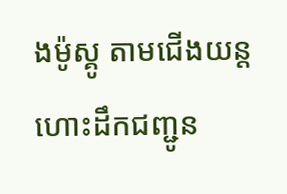ងម៉ូស្គូ តាមជើងយន្តហោះដឹកជញ្ជូន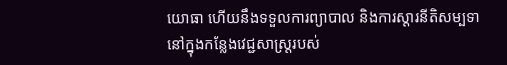យោធា ហើយនឹងទទួលការព្យាបាល និងការស្តារនីតិសម្បទា នៅក្នុងកន្លែងវេជ្ជសាស្ត្ររបស់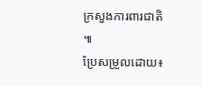ក្រសួងការពារជាតិ ៕
ប្រែសម្រួលដោយ៖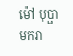ម៉ៅ បុប្ផាមករា